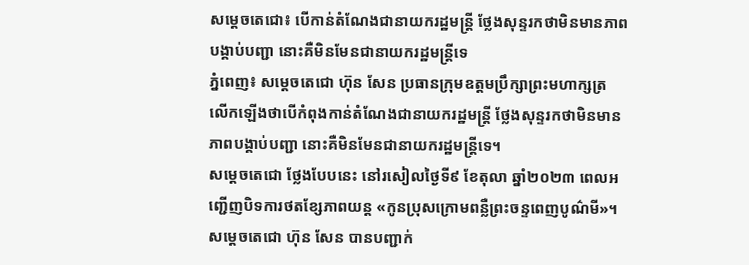សម្តេចតេជោ៖ បើកាន់តំណែងជានាយករដ្ឋមន្ត្រី ថ្លែងសុន្ទរកថាមិនមានភាពបង្គាប់បញ្ជា នោះគឺមិនមែនជានាយករដ្ឋមន្ត្រីទេ
ភ្នំពេញ៖ សម្តេចតេជោ ហ៊ុន សែន ប្រធានក្រុមឧត្តមប្រឹក្សាព្រះមហាក្សត្រ លើកឡើងថាបើកំពុងកាន់តំណែងជានាយករដ្ឋមន្ត្រី ថ្លែងសុន្ទរកថាមិនមានភាពបង្គាប់បញ្ជា នោះគឺមិនមែនជានាយករដ្ឋមន្ត្រីទេ។
សម្តេចតេជោ ថ្លែងបែបនេះ នៅរសៀលថ្ងៃទី៩ ខែតុលា ឆ្នាំ២០២៣ ពេលអញ្ជើញបិទការថតខ្សែភាពយន្ត «កូនប្រុសក្រោមពន្លឺព្រះចន្ទពេញបូណ៌មី»។
សម្តេចតេជោ ហ៊ុន សែន បានបញ្ជាក់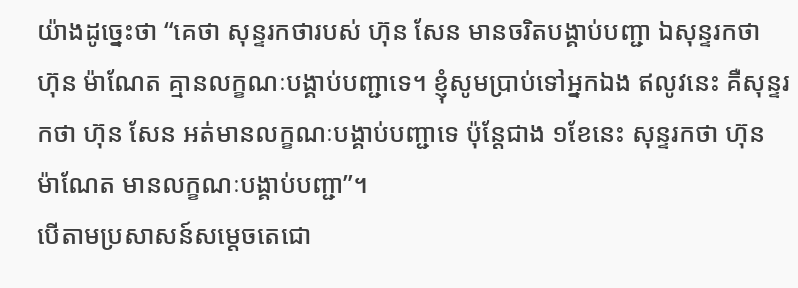យ៉ាងដូច្នេះថា “គេថា សុន្ទរកថារបស់ ហ៊ុន សែន មានចរិតបង្គាប់បញ្ជា ឯសុន្ទរកថា ហ៊ុន ម៉ាណែត គ្មានលក្ខណៈបង្គាប់បញ្ជាទេ។ ខ្ញុំសូមប្រាប់ទៅអ្នកឯង ឥលូវនេះ គឺសុន្ទរកថា ហ៊ុន សែន អត់មានលក្ខណៈបង្គាប់បញ្ជាទេ ប៉ុន្តែជាង ១ខែនេះ សុន្ទរកថា ហ៊ុន ម៉ាណែត មានលក្ខណៈបង្គាប់បញ្ជា”។
បើតាមប្រសាសន៍សម្តេចតេជោ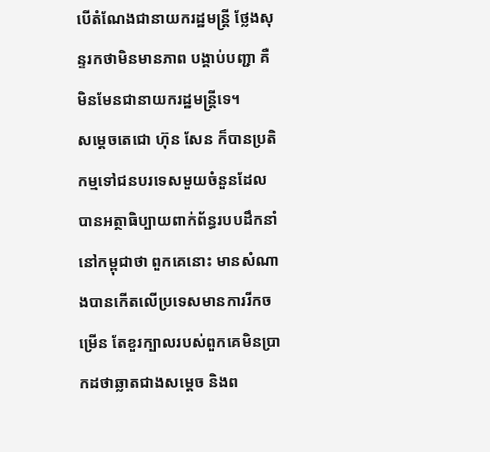បើតំណែងជានាយករដ្ឋមន្ត្រី ថ្លែងសុន្ទរកថាមិនមានភាព បង្គាប់បញ្ជា គឺមិនមែនជានាយករដ្ឋមន្ត្រីទេ។
សម្តេចតេជោ ហ៊ុន សែន ក៏បានប្រតិកម្មទៅជនបរទេសមួយចំនួនដែលបានអត្ថាធិប្បាយពាក់ព័ន្ធរបបដឹកនាំនៅកម្ពុជាថា ពួកគេនោះ មានសំណាងបានកើតលើប្រទេសមានការរីកចម្រើន តែខួរក្បាលរបស់ពួកគេមិនប្រាកដថាឆ្លាតជាងសម្តេច និងព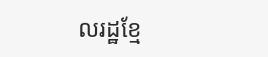លរដ្ឋខ្មែ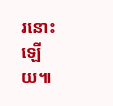រនោះឡើយ៕